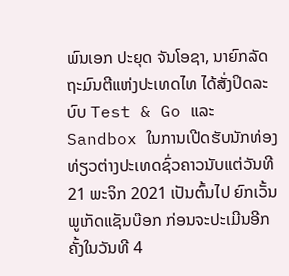ພົນເອກ ປະຍຸດ ຈັນໂອຊາ, ນາຍົກລັດຖະມົນຕີແຫ່ງປະເທດໄທ ໄດ້ສັ່ງປິດລະບົບ Test & Go ແລະ Sandbox ໃນການເປີດຮັບນັກທ່ອງທ່ຽວຕ່າງປະເທດຊົ່ວຄາວນັບແຕ່ວັນທີ 21 ພະຈິກ 2021 ເປັນຕົ້ນໄປ ຍົກເວັ້ນພູເກັດແຊັນບ໊ອກ ກ່ອນຈະປະເມີນອີກຄັ້ງໃນວັນທີ 4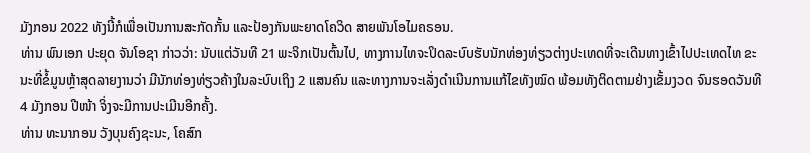ມັງກອນ 2022 ທັງນີ້ກໍເພື່ອເປັນການສະກັດກັ້ນ ແລະປ້ອງກັນພະຍາດໂຄວິດ ສາຍພັນໂອໄມຄຣອນ.
ທ່ານ ພົນເອກ ປະຍຸດ ຈັນໂອຊາ ກ່າວວ່າ: ນັບແຕ່ວັນທີ 21 ພະຈິກເປັນຕົ້ນໄປ, ທາງການໄທຈະປິດລະບົບຮັບນັກທ່ອງທ່ຽວຕ່າງປະເທດທີ່ຈະເດີນທາງເຂົ້າໄປປະເທດໄທ ຂະນະທີ່ຂໍ້ມູນຫຼ້າສຸດລາຍງານວ່າ ມີນັກທ່ອງທ່ຽວຄ້າງໃນລະບົບເຖິງ 2 ແສນຄົນ ແລະທາງການຈະເລັ່ງດຳເນີນການແກ້ໄຂທັງໝົດ ພ້ອມທັງຕິດຕາມຢ່າງເຂັ້ມງວດ ຈົນຮອດວັນທີ 4 ມັງກອນ ປີໜ້າ ຈິ່ງຈະມີການປະເມີນອີກຄັ້ງ.
ທ່ານ ທະນາກອນ ວັງບຸນຄົງຊະນະ, ໂຄສົກ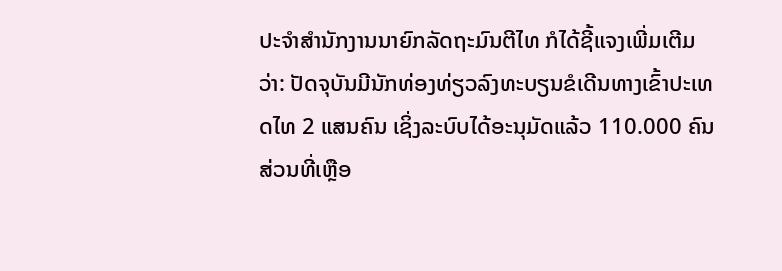ປະຈຳສຳນັກງານນາຍົກລັດຖະມົນຕີໄທ ກໍໄດ້ຊີ້ແຈງເພີ່ມເຕີມວ່າ: ປັດຈຸບັນມີນັກທ່ອງທ່ຽວລົງທະບຽນຂໍເດີນທາງເຂົ້າປະເທດໄທ 2 ແສນຄົນ ເຊິ່ງລະບົບໄດ້ອະນຸມັດແລ້ວ 110.000 ຄົນ ສ່ວນທີ່ເຫຼືອ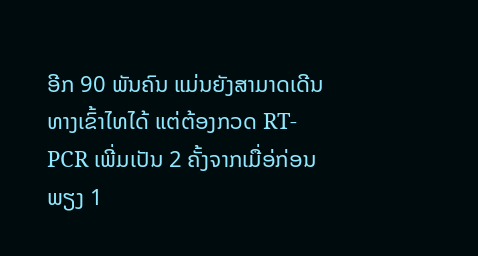ອີກ 90 ພັນຄົນ ແມ່ນຍັງສາມາດເດີນທາງເຂົ້າໄທໄດ້ ແຕ່ຕ້ອງກວດ RT-PCR ເພີ່ມເປັນ 2 ຄັ້ງຈາກເມື່ອ່ກ່ອນພຽງ 1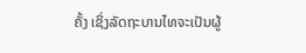ຄັ້ງ ເຊິ່ງລັດຖະບານໄທຈະເປັນຜູ້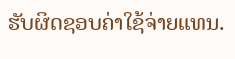ຮັບຜິດຊອບຄ່າໃຊ້ຈ່າຍແທນ.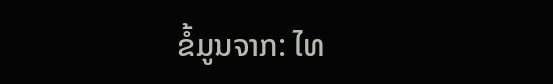ຂໍ້ມູນຈາກ: ໄທ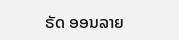ຣັດ ອອນລາຍ